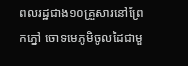ពលរដ្ឋជាង១០គ្រួសារនៅព្រែកភ្នៅ ចោទមេភូមិចូលដៃជាមួ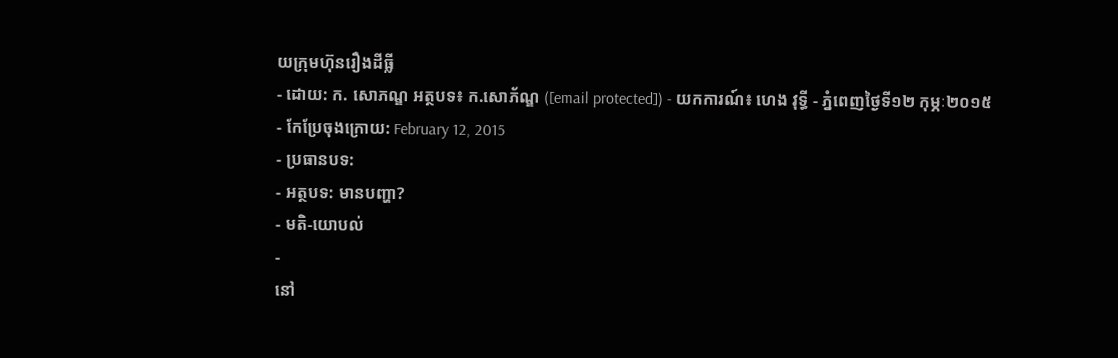យក្រុមហ៊ុនរឿងដីធ្លី
- ដោយ: ក. សោភណ្ឌ អត្ថបទ៖ ក.សោភ័ណ្ឌ ([email protected]) - យកការណ៍៖ ហេង វុទ្ធី - ភ្នំពេញថ្ងៃទី១២ កុម្ភៈ២០១៥
- កែប្រែចុងក្រោយ: February 12, 2015
- ប្រធានបទ:
- អត្ថបទ: មានបញ្ហា?
- មតិ-យោបល់
-
នៅ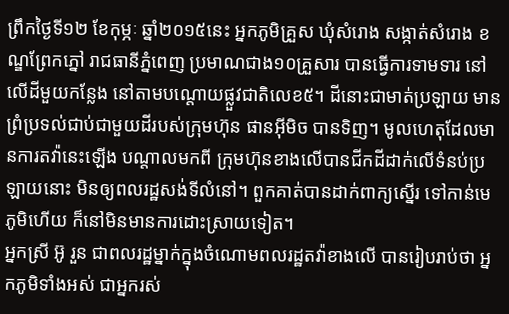ព្រឹកថ្ងៃទី១២ ខែកុម្ភៈ ឆ្នាំ២០១៥នេះ អ្នកភូមិគ្រួស ឃុំសំរោង សង្កាត់សំរោង ខណ្ឌព្រែកភ្នៅ រាជធានីភ្នំពេញ ប្រមាណជាង១០គ្រួសារ បានធ្វើការទាមទារ នៅលើដីមួយកន្លែង នៅតាមបណ្តោយផ្លួវជាតិលេខ៥។ ដីនោះជាមាត់ប្រឡាយ មានព្រំប្រទល់ជាប់ជាមួយដីរបស់ក្រុមហ៊ុន ផានអ៊ីមិច បានទិញ។ មូលហេតុដែលមានការតវ៉ានេះឡើង បណ្តាលមកពី ក្រុមហ៊ុនខាងលើបានជីកដីដាក់លើទំនប់ប្រឡាយនោះ មិនឲ្យពលរដ្ឋសង់ទីលំនៅ។ ពួកគាត់បានដាក់ពាក្យស្នើរ ទៅកាន់មេភូមិហើយ ក៏នៅមិនមានការដោះស្រាយទៀត។
អ្នកស្រី អ៊ូ រួន ជាពលរដ្ឋម្នាក់ក្នុងចំណោមពលរដ្ឋតវ៉ាខាងលើ បានរៀបរាប់ថា អ្នកភូមិទាំងអស់ ជាអ្នករស់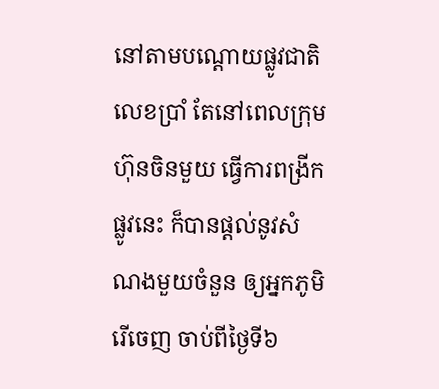នៅតាមបណ្តោយផ្លូវជាតិលេខប្រាំ តែនៅពេលក្រុមហ៊ុនចិនមួយ ធ្វើការពង្រីកផ្លូវនេះ ក៏បានផ្តល់នូវសំណងមួយចំនួន ឲ្យអ្នកភូមិរើចេញ ចាប់ពីថ្ងៃទី៦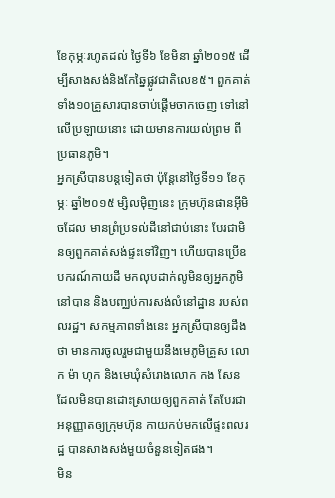ខែកុម្ភៈរហូតដល់ ថ្ងៃទី៦ ខែមិនា ឆ្នាំ២០១៥ ដើម្បីសាងសង់និងកែឆ្នៃផ្លូវជាតិលេខ៥។ ពួកគាត់ទាំង១០គ្រួសារបានចាប់ផ្តើមចាកចេញ ទៅនៅលើប្រឡាយនោះ ដោយមានការយល់ព្រម ពីប្រធានភូមិ។
អ្នកស្រីបានបន្តទៀតថា ប៉ុន្តែនៅថ្ងៃទី១១ ខែកុម្ភៈ ឆ្នាំ២០១៥ ម្សិលម៉ិញនេះ ក្រុមហ៊ុនផានអ៊ីមិចដែល មានព្រំប្រទល់ដីនៅជាប់នោះ បែរជាមិនឲ្យពួកគាត់សង់ផ្ទះទៅវិញ។ ហើយបានប្រើឧបករណ៍កាយដី មកលុបដាក់លូមិនឲ្យអ្នកភូមិនៅបាន និងបញ្ឈប់ការសង់លំនៅដ្ឋាន របស់ពលរដ្ឋ។ សកម្មភាពទាំងនេះ អ្នកស្រីបានឲ្យដឹងថា មានការចូលរួមជាមួយនឹងមេភូមិគ្រួស លោក ម៉ា ហុក និងមេឃុំសំរោងលោក កង សែន ដែលមិនបានដោះស្រាយឲ្យពួកគាត់ តែបែរជាអនុញ្ញាតឲ្យក្រុមហ៊ុន កាយកប់មកលើផ្ទះពលរដ្ឋ បានសាងសង់មួយចំនួនទៀតផង។
មិន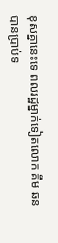ខុសគ្នានេះទេ ពលរដ្ឋម្នាក់ទៀតលោក គឹម ឆន បានប្រាប់ទ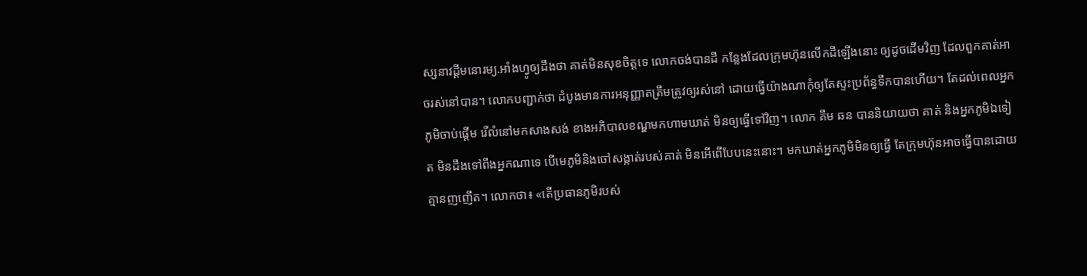ស្សនាវដ្ដីមនោរម្យ.អាំងហ្វូឲ្យដឹងថា គាត់មិនសុខចិត្តទេ លោកចង់បានដី កន្លែងដែលក្រុមហ៊ុនលើកដីឡើងនោះ ឲ្យដូចដើមវិញ ដែលពួកគាត់អាចរស់នៅបាន។ លោកបញ្ជាក់ថា ដំបូងមានការអនុញ្ញាតត្រឹមត្រូវឲ្យរស់នៅ ដោយធ្វើយ៉ាងណាកុំឲ្យតែស្ទះប្រព័ន្ធទឹកបានហើយ។ តែដល់ពេលអ្នកភូមិចាប់ផ្តើម រើលំនៅមកសាងសង់ ខាងអភិបាលខណ្ឌមកហាមឃាត់ មិនឲ្យធ្វើទៅវិញ។ លោក គឹម ឆន បាននិយាយថា គាត់ និងអ្នកភូមិឯទៀត មិនដឹងទៅពឹងអ្នកណាទេ បើមេភូមិនិងចៅសង្កាត់របស់គាត់ មិនអើពើបែបនេះនោះ។ មកឃាត់អ្នកភូមិមិនឲ្យធ្វើ តែក្រុមហ៊ុនអាចធ្វើបានដោយគ្មានញញើត។ លោកថា៖ «តើប្រធានភូមិរបស់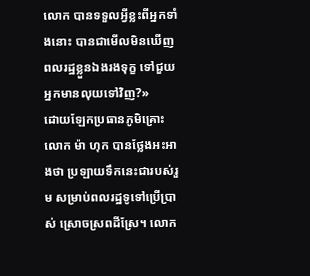លោក បានទទួលអ្វីខ្លះពីអ្នកទាំងនោះ បានជាមើលមិនឃើញ ពលរដ្ឋខ្លួនឯងរងទុក្ខ ទៅជួយអ្នកមានលុយទៅវិញ?»
ដោយឡែកប្រធានភូមិគ្រោះលោក ម៉ា ហុក បានថ្លែងអះអាងថា ប្រឡាយទឹកនេះជារបស់រួម សម្រាប់ពលរដ្ឋទូទៅប្រើប្រាស់ ស្រោចស្រពដីស្រែ។ លោក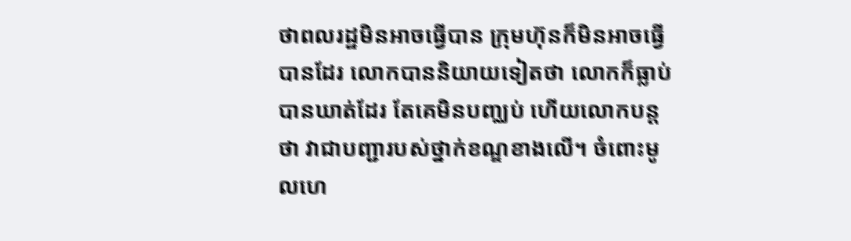ថាពលរដ្ឋមិនអាចធ្វើបាន ក្រុមហ៊ុនក៏មិនអាចធ្វើបានដែរ លោកបាននិយាយទៀតថា លោកក៏ធ្លាប់បានឃាត់ដែរ តែគេមិនបញ្ឈប់ ហើយលោកបន្តថា វាជាបញ្ជារបស់ថ្នាក់ខណ្ឌខាងលើ។ ចំពោះមូលហេ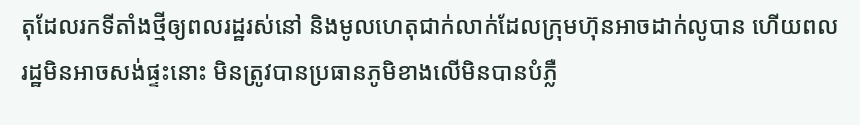តុដែលរកទីតាំងថ្មីឲ្យពលរដ្ឋរស់នៅ និងមូលហេតុជាក់លាក់ដែលក្រុមហ៊ុនអាចដាក់លូបាន ហើយពលរដ្ឋមិនអាចសង់ផ្ទះនោះ មិនត្រូវបានប្រធានភូមិខាងលើមិនបានបំភ្លឺ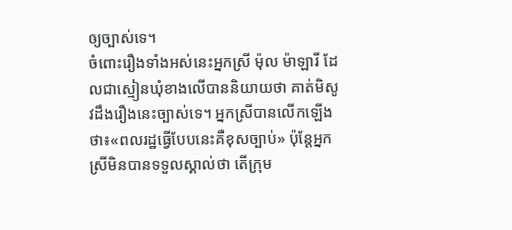ឲ្យច្បាស់ទេ។
ចំពោះរឿងទាំងអស់នេះអ្នកស្រី ម៉ុល ម៉ាឡារី ដែលជាស្មៀនឃុំខាងលើបាននិយាយថា គាត់មិសូវដឹងរឿងនេះច្បាស់ទេ។ អ្នកស្រីបានលើកឡើងថា៖«ពលរដ្ឋធ្វើបែបនេះគឺខុសច្បាប់» ប៉ុន្តែអ្នកស្រីមិនបានទទួលស្គាល់ថា តើក្រុម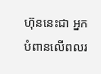ហ៊ុននេះជា អ្នកបំពានលើពលរ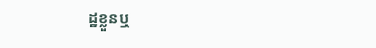ដ្ឋខ្លួនឬ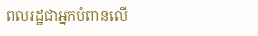ពលរដ្ឋជាអ្នកបំពានលើ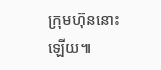ក្រុមហ៊ុននោះឡើយ៕